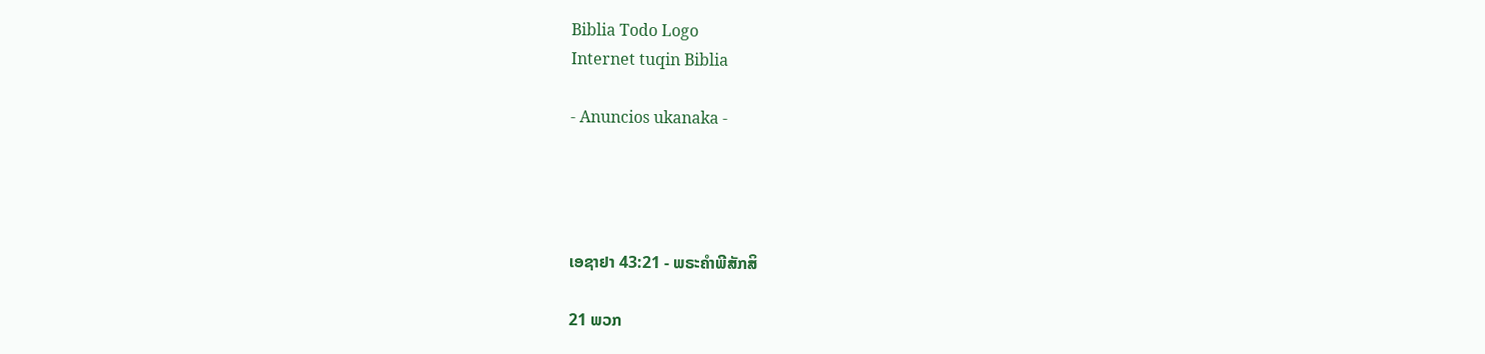Biblia Todo Logo
Internet tuqin Biblia

- Anuncios ukanaka -




ເອຊາຢາ 43:21 - ພຣະຄຳພີສັກສິ

21 ພວກ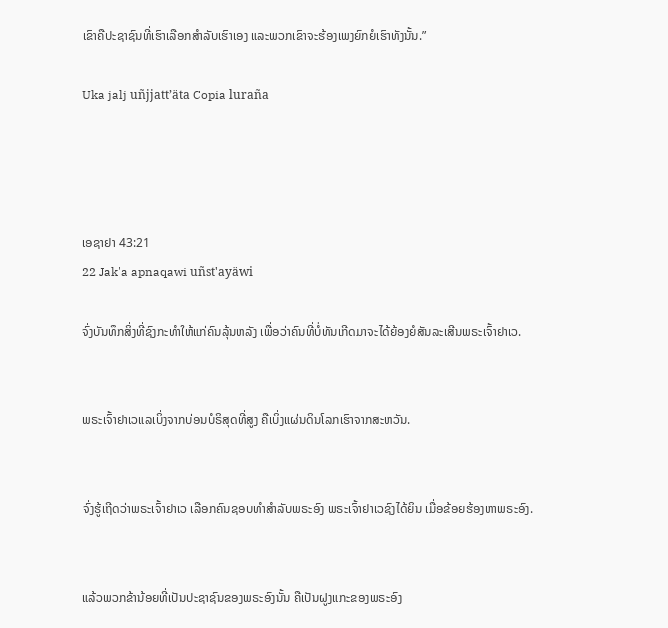ເຂົາຄືປະຊາຊົນທີ່ເຮົາເລືອກສຳລັບເຮົາເອງ ແລະພວກເຂົາຈະຮ້ອງເພງຍົກຍໍເຮົາທັງນັ້ນ.”

Uka jalj uñjjattʼäta Copia luraña




ເອຊາຢາ 43:21
22 Jak'a apnaqawi uñst'ayäwi

ຈົ່ງບັນທຶກສິ່ງທີ່ຊົງກະທຳໃຫ້ແກ່ຄົນລຸ້ນຫລັງ ເພື່ອວ່າຄົນທີ່ບໍ່ທັນເກີດມາຈະໄດ້ຍ້ອງຍໍສັນລະເສີນພຣະເຈົ້າຢາເວ.


ພຣະເຈົ້າຢາເວແລເບິ່ງຈາກບ່ອນບໍຣິສຸດທີ່ສູງ ຄືເບິ່ງແຜ່ນດິນໂລກເຮົາຈາກສະຫວັນ.


ຈົ່ງຮູ້ເຖີດວ່າພຣະເຈົ້າຢາເວ ເລືອກຄົນຊອບທຳສຳລັບພຣະອົງ ພຣະເຈົ້າຢາເວຊົງໄດ້ຍິນ ເມື່ອຂ້ອຍຮ້ອງຫາພຣະອົງ.


ແລ້ວພວກຂ້ານ້ອຍທີ່ເປັນປະຊາຊົນຂອງພຣະອົງນັ້ນ ຄືເປັນຝູງແກະຂອງພຣະອົງ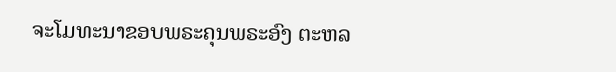ຈະໂມທະນາຂອບພຣະຄຸນພຣະອົງ ຕະຫລ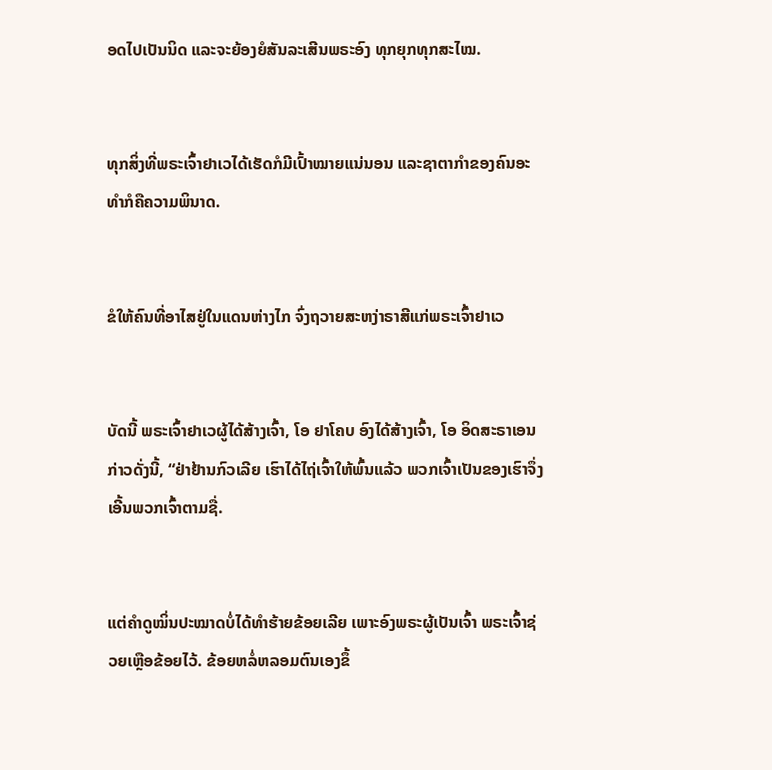ອດໄປເປັນນິດ ແລະຈະຍ້ອງຍໍສັນລະເສີນພຣະອົງ ທຸກຍຸກທຸກສະໄໝ.


ທຸກສິ່ງທີ່ພຣະເຈົ້າຢາເວໄດ້ເຮັດກໍມີເປົ້າໝາຍແນ່ນອນ ແລະຊາຕາກຳຂອງຄົນອະທຳກໍຄືຄວາມພິນາດ.


ຂໍໃຫ້ຄົນທີ່ອາໄສຢູ່ໃນແດນຫ່າງໄກ ຈົ່ງຖວາຍສະຫງ່າຣາສີແກ່ພຣະເຈົ້າຢາເວ


ບັດນີ້ ພຣະເຈົ້າຢາເວຜູ້ໄດ້ສ້າງເຈົ້າ, ໂອ ຢາໂຄບ ອົງໄດ້ສ້າງເຈົ້າ, ໂອ ອິດສະຣາເອນ ກ່າວດັ່ງນີ້, “ຢ່າຢ້ານກົວເລີຍ ເຮົາໄດ້ໄຖ່ເຈົ້າໃຫ້ພົ້ນແລ້ວ ພວກເຈົ້າເປັນຂອງເຮົາຈຶ່ງເອີ້ນພວກເຈົ້າຕາມຊື່.


ແຕ່ຄຳດູໝິ່ນປະໝາດບໍ່ໄດ້ທຳຮ້າຍຂ້ອຍເລີຍ ເພາະອົງພຣະຜູ້ເປັນເຈົ້າ ພຣະເຈົ້າຊ່ວຍເຫຼືອຂ້ອຍໄວ້. ຂ້ອຍຫລໍ່ຫລອມຕົນເອງຂຶ້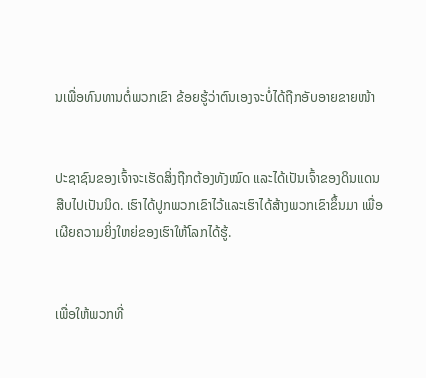ນເພື່ອທົນທານຕໍ່ພວກເຂົາ ຂ້ອຍຮູ້ວ່າຕົນເອງຈະບໍ່ໄດ້ຖືກອັບອາຍຂາຍໜ້າ


ປະຊາຊົນຂອງເຈົ້າຈະເຮັດສິ່ງຖືກຕ້ອງທັງໝົດ ແລະໄດ້ເປັນເຈົ້າຂອງດິນແດນສືບໄປເປັນນິດ. ເຮົາໄດ້ປູກພວກເຂົາໄວ້ແລະເຮົາໄດ້ສ້າງພວກເຂົາຂຶ້ນມາ ເພື່ອເຜີຍຄວາມຍິ່ງໃຫຍ່ຂອງເຮົາໃຫ້ໂລກໄດ້ຮູ້.


ເພື່ອໃຫ້ພວກທີ່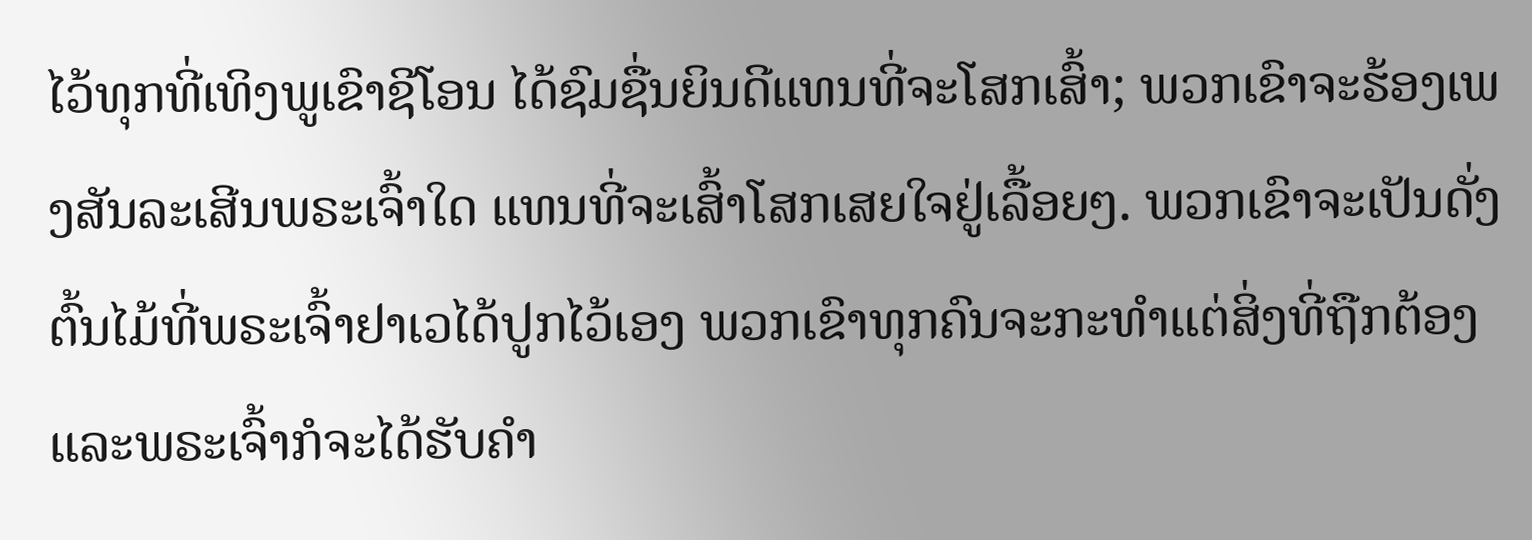ໄວ້ທຸກທີ່ເທິງພູເຂົາຊີໂອນ ໄດ້ຊົມຊື່ນຍິນດີແທນທີ່ຈະໂສກເສົ້າ; ພວກເຂົາຈະຮ້ອງເພງສັນລະເສີນພຣະເຈົ້າໃດ ແທນທີ່ຈະເສົ້າໂສກເສຍໃຈຢູ່ເລື້ອຍໆ. ພວກເຂົາຈະເປັນດັ່ງຕົ້ນໄມ້ທີ່ພຣະເຈົ້າຢາເວໄດ້ປູກໄວ້ເອງ ພວກເຂົາທຸກຄົນຈະກະທຳແຕ່ສິ່ງທີ່ຖືກຕ້ອງ ແລະພຣະເຈົ້າກໍຈະໄດ້ຮັບຄຳ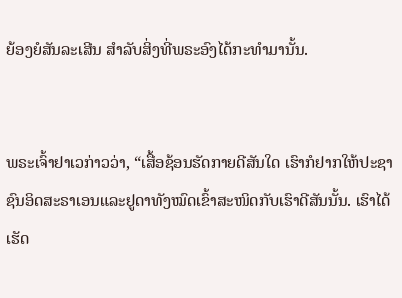ຍ້ອງຍໍສັນລະເສີນ ສຳລັບສິ່ງທີ່ພຣະອົງໄດ້ກະທຳມານັ້ນ.


ພຣະເຈົ້າຢາເວກ່າວວ່າ, “ເສື້ອຊ້ອນຮັດກາຍດີສັນໃດ ເຮົາກໍຢາກໃຫ້ປະຊາຊົນອິດສະຣາເອນແລະຢູດາທັງໝົດເຂົ້າສະໜິດກັບເຮົາດີສັນນັ້ນ. ເຮົາໄດ້ເຮັດ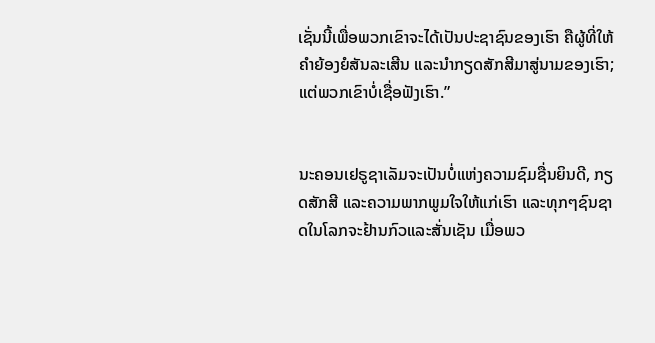ເຊັ່ນນີ້ເພື່ອພວກເຂົາຈະໄດ້ເປັນປະຊາຊົນຂອງເຮົາ ຄືຜູ້ທີ່ໃຫ້ຄຳຍ້ອງຍໍສັນລະເສີນ ແລະນຳກຽດສັກສີມາສູ່ນາມຂອງເຮົາ; ແຕ່ພວກເຂົາບໍ່ເຊື່ອຟັງເຮົາ.”


ນະຄອນເຢຣູຊາເລັມຈະເປັນບໍ່ແຫ່ງຄວາມຊົມຊື່ນຍິນດີ, ກຽດສັກສີ ແລະຄວາມພາກພູມໃຈໃຫ້ແກ່ເຮົາ ແລະທຸກໆຊົນຊາດໃນໂລກຈະຢ້ານກົວແລະສັ່ນເຊັນ ເມື່ອພວ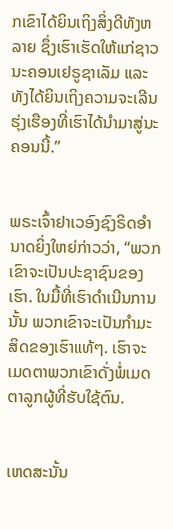ກເຂົາໄດ້ຍິນເຖິງສິ່ງດີທັງຫລາຍ ຊຶ່ງເຮົາເຮັດໃຫ້ແກ່ຊາວນະຄອນເຢຣູຊາເລັມ ແລະທັງໄດ້ຍິນເຖິງຄວາມຈະເລີນຮຸ່ງເຮືອງທີ່ເຮົາໄດ້ນຳມາສູ່ນະຄອນນີ້.”


ພຣະເຈົ້າຢາເວອົງຊົງຣິດອຳນາດຍິ່ງໃຫຍ່ກ່າວວ່າ, “ພວກເຂົາຈະເປັນປະຊາຊົນຂອງເຮົາ. ໃນມື້ທີ່ເຮົາດຳເນີນການນັ້ນ ພວກເຂົາຈະເປັນກຳມະສິດຂອງເຮົາແທ້ໆ. ເຮົາຈະເມດຕາພວກເຂົາດັ່ງພໍ່ເມດຕາລູກຜູ້ທີ່ຮັບໃຊ້ຕົນ.


ເຫດສະນັ້ນ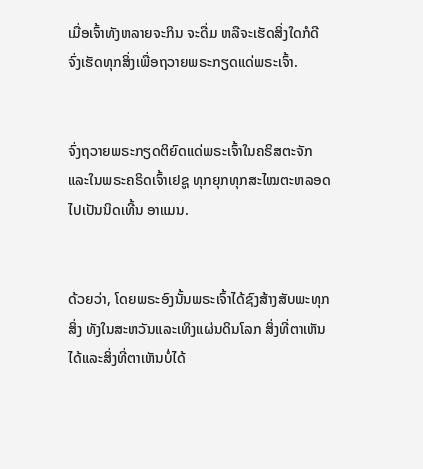ເມື່ອເຈົ້າທັງຫລາຍຈະກິນ ຈະດື່ມ ຫລືຈະເຮັດສິ່ງໃດກໍດີ ຈົ່ງເຮັດທຸກສິ່ງເພື່ອຖວາຍພຣະກຽດແດ່ພຣະເຈົ້າ.


ຈົ່ງຖວາຍພຣະກຽດຕິຍົດແດ່ພຣະເຈົ້າໃນຄຣິສຕະຈັກ ແລະໃນພຣະຄຣິດເຈົ້າເຢຊູ ທຸກຍຸກທຸກສະໄໝຕະຫລອດໄປເປັນນິດເທີ້ນ ອາແມນ.


ດ້ວຍວ່າ, ໂດຍພຣະອົງນັ້ນພຣະເຈົ້າໄດ້ຊົງສ້າງສັບພະທຸກສິ່ງ ທັງໃນສະຫວັນແລະເທິງແຜ່ນດິນໂລກ ສິ່ງທີ່ຕາເຫັນໄດ້ແລະສິ່ງທີ່ຕາເຫັນບໍ່ໄດ້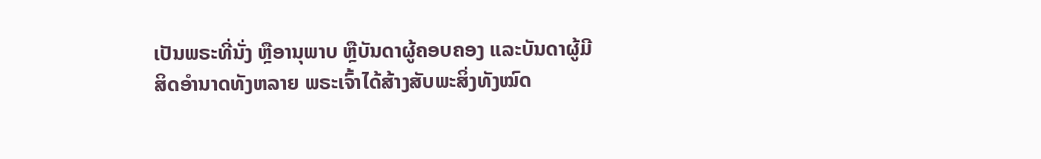ເປັນພຣະທີ່ນັ່ງ ຫຼືອານຸພາບ ຫຼືບັນດາຜູ້ຄອບຄອງ ແລະບັນດາຜູ້ມີສິດອຳນາດທັງຫລາຍ ພຣະເຈົ້າໄດ້ສ້າງສັບພະສິ່ງທັງໝົດ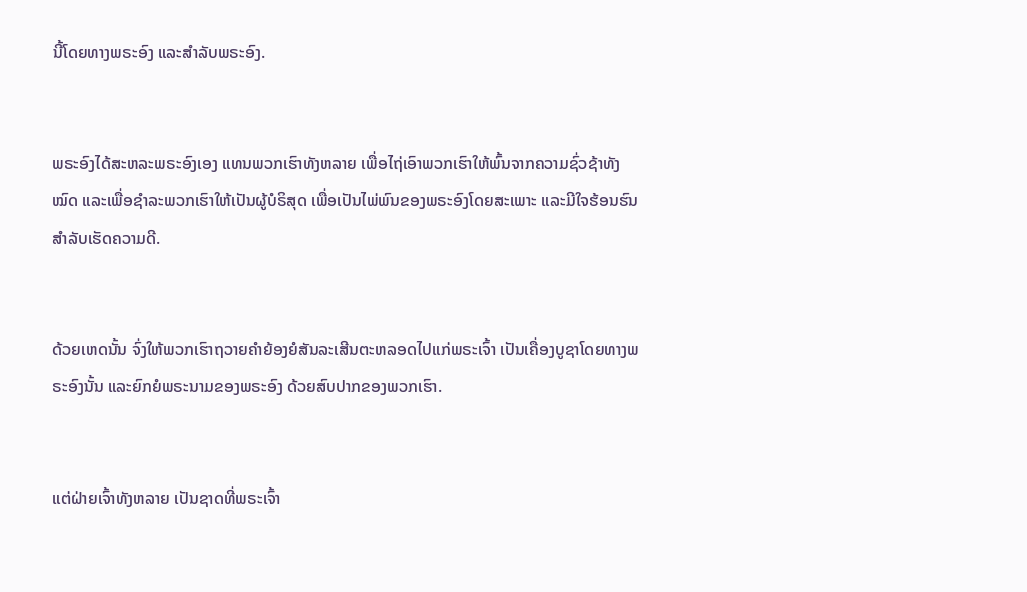ນີ້ໂດຍທາງພຣະອົງ ແລະສຳລັບພຣະອົງ.


ພຣະອົງໄດ້ສະຫລະພຣະອົງເອງ ແທນພວກເຮົາທັງຫລາຍ ເພື່ອໄຖ່ເອົາພວກເຮົາໃຫ້ພົ້ນຈາກຄວາມຊົ່ວຊ້າທັງໝົດ ແລະເພື່ອຊຳລະພວກເຮົາໃຫ້ເປັນຜູ້ບໍຣິສຸດ ເພື່ອເປັນໄພ່ພົນຂອງພຣະອົງໂດຍສະເພາະ ແລະມີໃຈຮ້ອນຮົນສຳລັບເຮັດຄວາມດີ.


ດ້ວຍເຫດນັ້ນ ຈົ່ງໃຫ້ພວກເຮົາຖວາຍຄຳຍ້ອງຍໍສັນລະເສີນຕະຫລອດໄປແກ່ພຣະເຈົ້າ ເປັນເຄື່ອງບູຊາໂດຍທາງພຣະອົງນັ້ນ ແລະຍົກຍໍພຣະນາມຂອງພຣະອົງ ດ້ວຍສົບປາກຂອງພວກເຮົາ.


ແຕ່ຝ່າຍເຈົ້າທັງຫລາຍ ເປັນຊາດທີ່ພຣະເຈົ້າ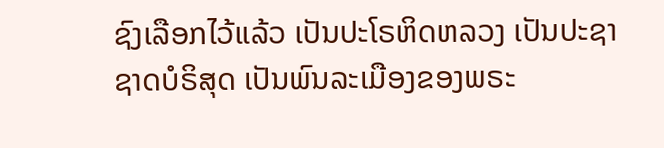ຊົງເລືອກໄວ້ແລ້ວ ເປັນປະໂຣຫິດຫລວງ ເປັນປະຊາຊາດບໍຣິສຸດ ເປັນພົນລະເມືອງຂອງພຣະ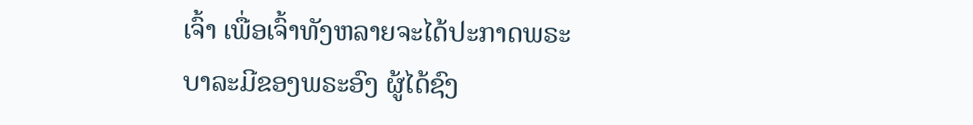ເຈົ້າ ເພື່ອເຈົ້າທັງຫລາຍຈະໄດ້ປະກາດພຣະບາລະມີຂອງພຣະອົງ ຜູ້ໄດ້ຊົງ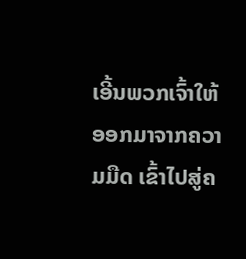ເອີ້ນພວກເຈົ້າໃຫ້ອອກມາຈາກຄວາມມືດ ເຂົ້າໄປສູ່ຄ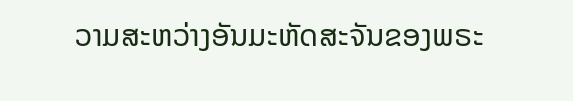ວາມສະຫວ່າງອັນມະຫັດສະຈັນຂອງພຣະ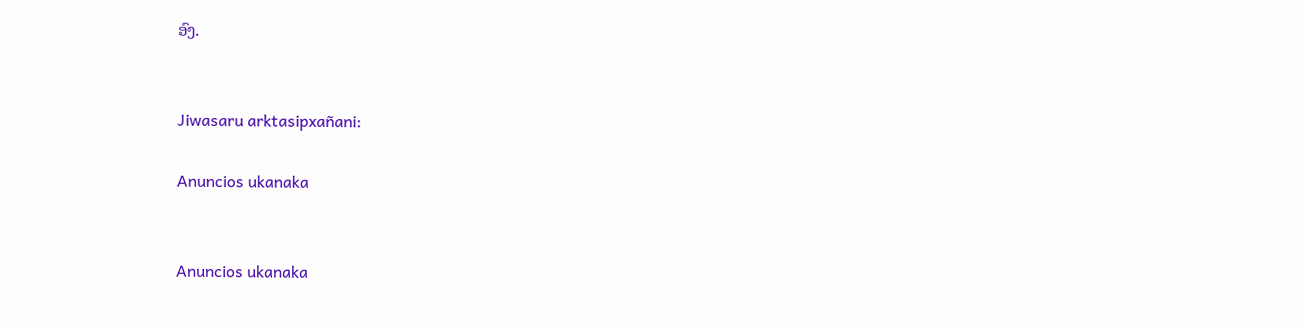ອົງ.


Jiwasaru arktasipxañani:

Anuncios ukanaka


Anuncios ukanaka